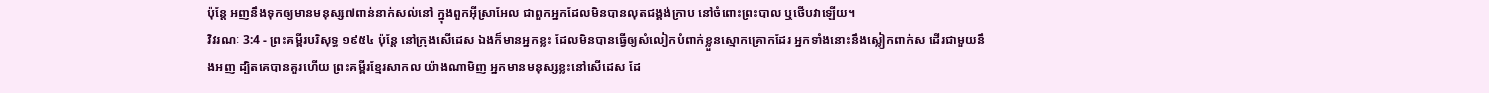ប៉ុន្តែ អញនឹងទុកឲ្យមានមនុស្ស៧ពាន់នាក់សល់នៅ ក្នុងពួកអ៊ីស្រាអែល ជាពួកអ្នកដែលមិនបានលុតជង្គង់ក្រាប នៅចំពោះព្រះបាល ឬថើបវាឡើយ។
វិវរណៈ 3:4 - ព្រះគម្ពីរបរិសុទ្ធ ១៩៥៤ ប៉ុន្តែ នៅក្រុងសើដេស ឯងក៏មានអ្នកខ្លះ ដែលមិនបានធ្វើឲ្យសំលៀកបំពាក់ខ្លួនស្មោកគ្រោកដែរ អ្នកទាំងនោះនឹងស្លៀកពាក់ស ដើរជាមួយនឹងអញ ដ្បិតគេបានគួរហើយ ព្រះគម្ពីរខ្មែរសាកល យ៉ាងណាមិញ អ្នកមានមនុស្សខ្លះនៅសើដេស ដែ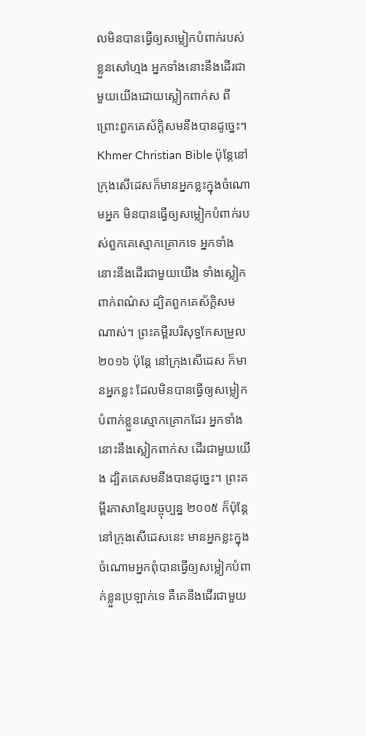លមិនបានធ្វើឲ្យសម្លៀកបំពាក់របស់ខ្លួនសៅហ្មង អ្នកទាំងនោះនឹងដើរជាមួយយើងដោយស្លៀកពាក់ស ពីព្រោះពួកគេស័ក្ដិសមនឹងបានដូច្នេះ។ Khmer Christian Bible ប៉ុន្ដែនៅក្រុងសើដេសក៏មានអ្នកខ្លះក្នុងចំណោមអ្នក មិនបានធ្វើឲ្យសម្លៀកបំពាក់របស់ពួកគេស្មោកគ្រោកទេ អ្នកទាំងនោះនឹងដើរជាមួយយើង ទាំងស្លៀកពាក់ពណ៌ស ដ្បិតពួកគេស័ក្ដិសមណាស់។ ព្រះគម្ពីរបរិសុទ្ធកែសម្រួល ២០១៦ ប៉ុន្តែ នៅក្រុងសើដេស ក៏មានអ្នកខ្លះ ដែលមិនបានធ្វើឲ្យសម្លៀកបំពាក់ខ្លួនស្មោកគ្រោកដែរ អ្នកទាំងនោះនឹងស្លៀកពាក់ស ដើរជាមួយយើង ដ្បិតគេសមនឹងបានដូច្នេះ។ ព្រះគម្ពីរភាសាខ្មែរបច្ចុប្បន្ន ២០០៥ ក៏ប៉ុន្តែ នៅក្រុងសើដេសនេះ មានអ្នកខ្លះក្នុងចំណោមអ្នកពុំបានធ្វើឲ្យសម្លៀកបំពាក់ខ្លួនប្រឡាក់ទេ គឺគេនឹងដើរជាមួយ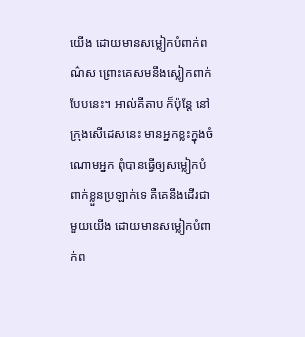យើង ដោយមានសម្លៀកបំពាក់ពណ៌ស ព្រោះគេសមនឹងស្លៀកពាក់បែបនេះ។ អាល់គីតាប ក៏ប៉ុន្ដែ នៅក្រុងសើដេសនេះ មានអ្នកខ្លះក្នុងចំណោមអ្នក ពុំបានធ្វើឲ្យសម្លៀកបំពាក់ខ្លួនប្រឡាក់ទេ គឺគេនឹងដើរជាមួយយើង ដោយមានសម្លៀកបំពាក់ព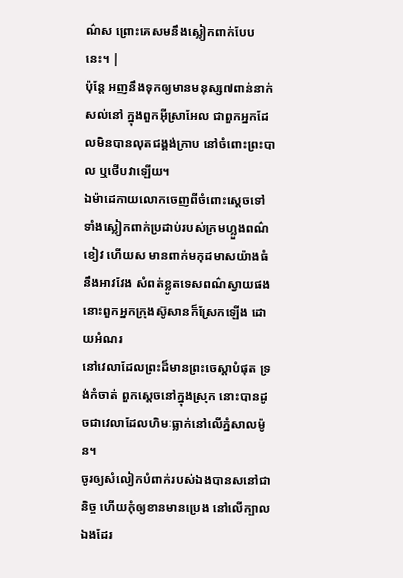ណ៌ស ព្រោះគេសមនឹងស្លៀកពាក់បែបនេះ។ |
ប៉ុន្តែ អញនឹងទុកឲ្យមានមនុស្ស៧ពាន់នាក់សល់នៅ ក្នុងពួកអ៊ីស្រាអែល ជាពួកអ្នកដែលមិនបានលុតជង្គង់ក្រាប នៅចំពោះព្រះបាល ឬថើបវាឡើយ។
ឯម៉ាដេកាយលោកចេញពីចំពោះស្តេចទៅ ទាំងស្លៀកពាក់ប្រដាប់របស់ក្រមហ្លួងពណ៌ខៀវ ហើយស មានពាក់មកុដមាសយ៉ាងធំ នឹងអាវវែង សំពត់ខ្លូតទេសពណ៌ស្វាយផង នោះពួកអ្នកក្រុងស៊ូសានក៏ស្រែកឡើង ដោយអំណរ
នៅវេលាដែលព្រះដ៏មានព្រះចេស្តាបំផុត ទ្រង់កំចាត់ ពួកស្តេចនៅក្នុងស្រុក នោះបានដូចជាវេលាដែលហិមៈធ្លាក់នៅលើភ្នំសាលម៉ូន។
ចូរឲ្យសំលៀកបំពាក់របស់ឯងបានសនៅជានិច្ច ហើយកុំឲ្យខានមានប្រេង នៅលើក្បាលឯងដែរ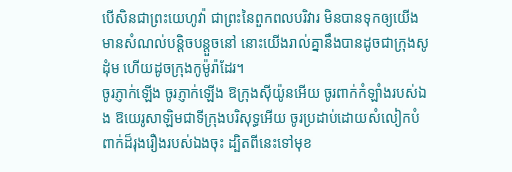បើសិនជាព្រះយេហូវ៉ា ជាព្រះនៃពួកពលបរិវារ មិនបានទុកឲ្យយើងមានសំណល់បន្តិចបន្តួចនៅ នោះយើងរាល់គ្នានឹងបានដូចជាក្រុងសូដុំម ហើយដូចក្រុងកូម៉ូរ៉ាដែរ។
ចូរភ្ញាក់ឡើង ចូរភ្ញាក់ឡើង ឱក្រុងស៊ីយ៉ូនអើយ ចូរពាក់កំឡាំងរបស់ឯង ឱយេរូសាឡិមជាទីក្រុងបរិសុទ្ធអើយ ចូរប្រដាប់ដោយសំលៀកបំពាក់ដ៏រុងរឿងរបស់ឯងចុះ ដ្បិតពីនេះទៅមុខ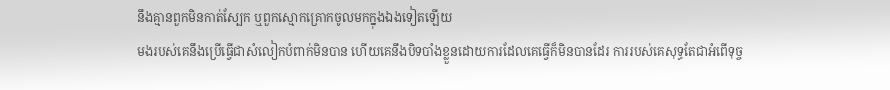នឹងគ្មានពួកមិនកាត់ស្បែក ឬពួកស្មោកគ្រោកចូលមកក្នុងឯងទៀតឡើយ
មងរបស់គេនឹងប្រើធ្វើជាសំលៀកបំពាក់មិនបាន ហើយគេនឹងបិទបាំងខ្លួនដោយការដែលគេធ្វើក៏មិនបានដែរ ការរបស់គេសុទ្ធតែជាអំពើទុច្ច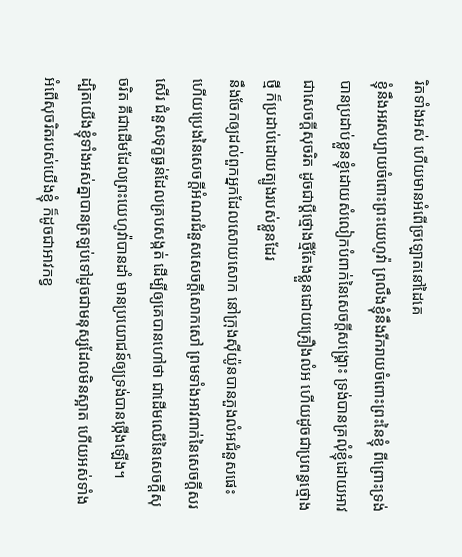រិតទាំងអស់ ហើយមានអំពើច្រឡោតនៅដៃគេ
ខ្ញុំនឹងអរសប្បាយចំពោះព្រះយេហូវ៉ា ព្រលឹងខ្ញុំនឹងរីករាយចំពោះព្រះនៃខ្ញុំ ពីព្រោះទ្រង់បានប្រដាប់ខ្លួនខ្ញុំដោយសំលៀកបំពាក់នៃសេចក្ដីសង្គ្រោះ ទ្រង់បានគ្រលុំខ្ញុំដោយអាវជាសេចក្ដីសុចរិត ដូចជាប្ដីថ្មោងថ្មីតែងខ្លួនដោយគ្រឿងលំអ ហើយដូចជាប្រពន្ធថ្មោងថ្មី ក៏ប្រដាប់ដោយត្បូងរបស់ខ្លួនដែរ
នឹងចែកឲ្យដល់ពួកអ្នកដែលសោយសោក នៅក្រុងស៊ីយ៉ូនបានភួងលំអជំនួសផេះ ហើយប្រេងនៃសេចក្ដីអំណរជំនួសសេចក្ដីសោកសៅ ព្រមទាំងអាវពាក់នៃសេចក្ដីសរសើរ ជំនួសទុក្ខធ្ងន់ដែលគ្របសង្កត់ ដើម្បីឲ្យគេបានហៅថា ជាដើមឈើនៃសេចក្ដីសុចរិត គឺជាដើមដែលព្រះយេហូវ៉ាបានដាំ មានប្រយោជន៍ឲ្យទ្រង់បានថ្កើងឡើង។
ដ្បិតយើងខ្ញុំទាំងអស់គ្នាបានត្រឡប់ទៅដូចជាមនុស្សដែលមិនស្អាត ហើយអស់ទាំងអំពើសុចរិតរបស់យើងខ្ញុំ ក៏ដូចជាអាវកខ្វ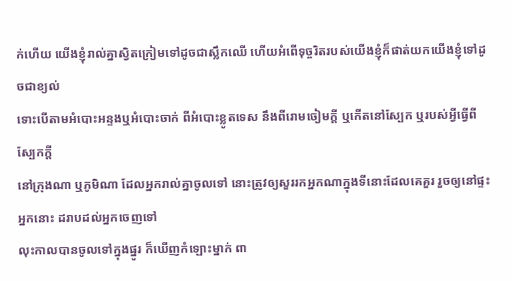ក់ហើយ យើងខ្ញុំរាល់គ្នាស្វិតក្រៀមទៅដូចជាស្លឹកឈើ ហើយអំពើទុច្ចរិតរបស់យើងខ្ញុំក៏ផាត់យកយើងខ្ញុំទៅដូចជាខ្យល់
ទោះបើតាមអំបោះអន្ទងឬអំបោះចាក់ ពីអំបោះខ្លូតទេស នឹងពីរោមចៀមក្តី ឬកើតនៅស្បែក ឬរបស់អ្វីធ្វើពីស្បែកក្តី
នៅក្រុងណា ឬភូមិណា ដែលអ្នករាល់គ្នាចូលទៅ នោះត្រូវឲ្យសួររកអ្នកណាក្នុងទីនោះដែលគេគួរ រួចឲ្យនៅផ្ទះអ្នកនោះ ដរាបដល់អ្នកចេញទៅ
លុះកាលបានចូលទៅក្នុងផ្នូរ ក៏ឃើញកំឡោះម្នាក់ ពា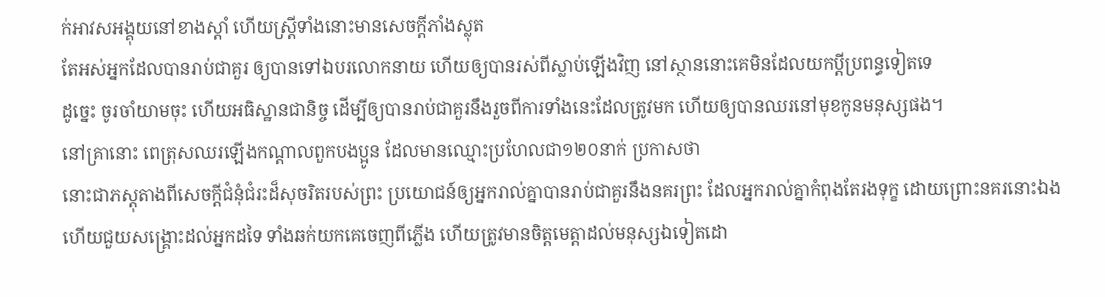ក់អាវសអង្គុយនៅខាងស្តាំ ហើយស្ត្រីទាំងនោះមានសេចក្ដីភាំងស្លុត
តែអស់អ្នកដែលបានរាប់ជាគួរ ឲ្យបានទៅឯបរលោកនាយ ហើយឲ្យបានរស់ពីស្លាប់ឡើងវិញ នៅស្ថាននោះគេមិនដែលយកប្ដីប្រពន្ធទៀតទេ
ដូច្នេះ ចូរចាំយាមចុះ ហើយអធិស្ឋានជានិច្ច ដើម្បីឲ្យបានរាប់ជាគួរនឹងរួចពីការទាំងនេះដែលត្រូវមក ហើយឲ្យបានឈរនៅមុខកូនមនុស្សផង។
នៅគ្រានោះ ពេត្រុសឈរឡើងកណ្តាលពួកបងប្អូន ដែលមានឈ្មោះប្រហែលជា១២០នាក់ ប្រកាសថា
នោះជាភស្តុតាងពីសេចក្ដីជំនុំជំរះដ៏សុចរិតរបស់ព្រះ ប្រយោជន៍ឲ្យអ្នករាល់គ្នាបានរាប់ជាគួរនឹងនគរព្រះ ដែលអ្នករាល់គ្នាកំពុងតែរងទុក្ខ ដោយព្រោះនគរនោះឯង
ហើយជួយសង្គ្រោះដល់អ្នកដទៃ ទាំងឆក់យកគេចេញពីភ្លើង ហើយត្រូវមានចិត្តមេត្តាដល់មនុស្សឯទៀតដោ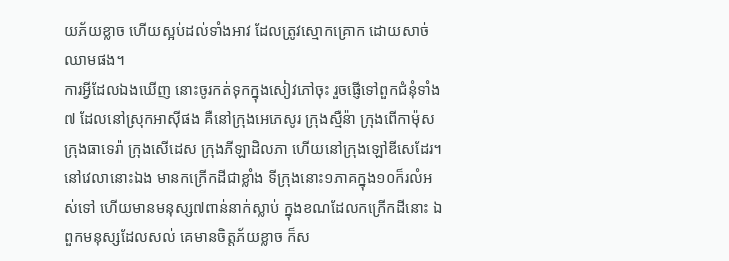យភ័យខ្លាច ហើយស្អប់ដល់ទាំងអាវ ដែលត្រូវស្មោកគ្រោក ដោយសាច់ឈាមផង។
ការអ្វីដែលឯងឃើញ នោះចូរកត់ទុកក្នុងសៀវភៅចុះ រួចផ្ញើទៅពួកជំនុំទាំង៧ ដែលនៅស្រុកអាស៊ីផង គឺនៅក្រុងអេភេសូរ ក្រុងស្មឺន៉ា ក្រុងពើកាម៉ុស ក្រុងធាទេរ៉ា ក្រុងសើដេស ក្រុងភីឡាដិលភា ហើយនៅក្រុងឡៅឌីសេដែរ។
នៅវេលានោះឯង មានកក្រើកដីជាខ្លាំង ទីក្រុងនោះ១ភាគក្នុង១០ក៏រលំអស់ទៅ ហើយមានមនុស្ស៧ពាន់នាក់ស្លាប់ ក្នុងខណដែលកក្រើកដីនោះ ឯពួកមនុស្សដែលសល់ គេមានចិត្តភ័យខ្លាច ក៏ស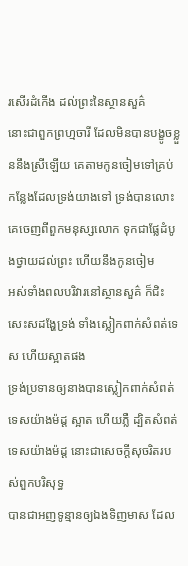រសើរដំកើង ដល់ព្រះនៃស្ថានសួគ៌
នោះជាពួកព្រហ្មចារី ដែលមិនបានបង្ខូចខ្លួននឹងស្រីឡើយ គេតាមកូនចៀមទៅគ្រប់កន្លែងដែលទ្រង់យាងទៅ ទ្រង់បានលោះគេចេញពីពួកមនុស្សលោក ទុកជាផ្លែដំបូងថ្វាយដល់ព្រះ ហើយនឹងកូនចៀម
អស់ទាំងពលបរិវារនៅស្ថានសួគ៌ ក៏ជិះសេះសដង្ហែទ្រង់ ទាំងស្លៀកពាក់សំពត់ទេស ហើយស្អាតផង
ទ្រង់ប្រទានឲ្យនាងបានស្លៀកពាក់សំពត់ទេសយ៉ាងម៉ដ្ត ស្អាត ហើយភ្លឺ ដ្បិតសំពត់ទេសយ៉ាងម៉ដ្ត នោះជាសេចក្ដីសុចរិតរបស់ពួកបរិសុទ្ធ
បានជាអញទូន្មានឲ្យឯងទិញមាស ដែល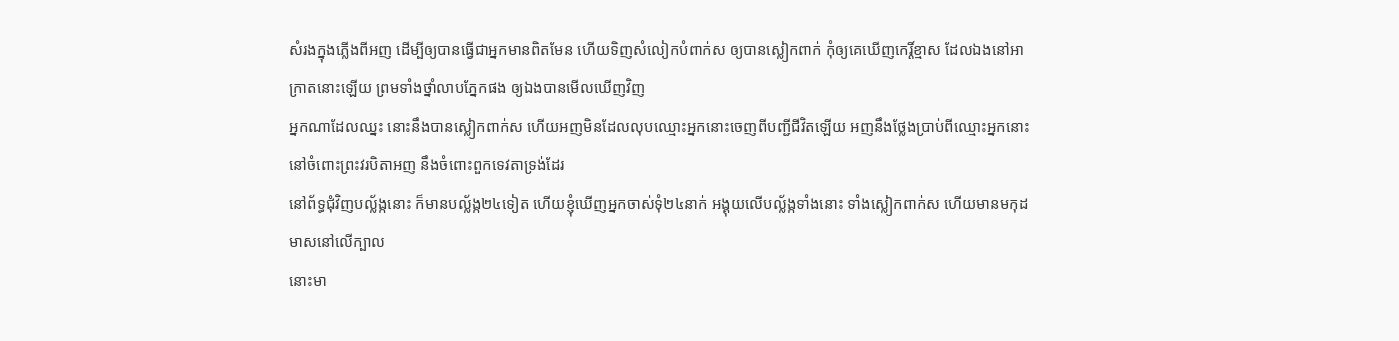សំរងក្នុងភ្លើងពីអញ ដើម្បីឲ្យបានធ្វើជាអ្នកមានពិតមែន ហើយទិញសំលៀកបំពាក់ស ឲ្យបានស្លៀកពាក់ កុំឲ្យគេឃើញកេរ្តិ៍ខ្មាស ដែលឯងនៅអាក្រាតនោះឡើយ ព្រមទាំងថ្នាំលាបភ្នែកផង ឲ្យឯងបានមើលឃើញវិញ
អ្នកណាដែលឈ្នះ នោះនឹងបានស្លៀកពាក់ស ហើយអញមិនដែលលុបឈ្មោះអ្នកនោះចេញពីបញ្ជីជីវិតឡើយ អញនឹងថ្លែងប្រាប់ពីឈ្មោះអ្នកនោះ នៅចំពោះព្រះវរបិតាអញ នឹងចំពោះពួកទេវតាទ្រង់ដែរ
នៅព័ទ្ធជុំវិញបល្ល័ង្កនោះ ក៏មានបល្ល័ង្ក២៤ទៀត ហើយខ្ញុំឃើញអ្នកចាស់ទុំ២៤នាក់ អង្គុយលើបល្ល័ង្កទាំងនោះ ទាំងស្លៀកពាក់ស ហើយមានមកុដមាសនៅលើក្បាល
នោះមា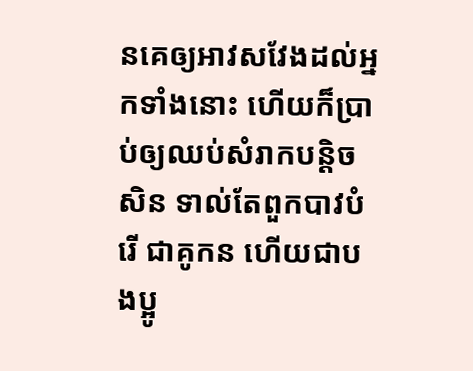នគេឲ្យអាវសវែងដល់អ្នកទាំងនោះ ហើយក៏ប្រាប់ឲ្យឈប់សំរាកបន្តិចសិន ទាល់តែពួកបាវបំរើ ជាគូកន ហើយជាបងប្អូ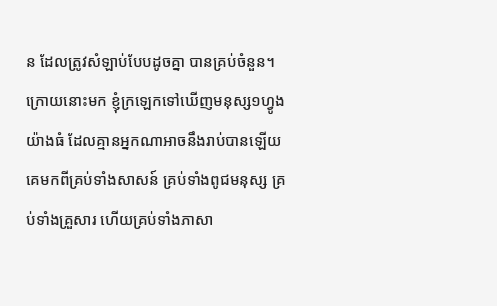ន ដែលត្រូវសំឡាប់បែបដូចគ្នា បានគ្រប់ចំនួន។
ក្រោយនោះមក ខ្ញុំក្រឡេកទៅឃើញមនុស្ស១ហ្វូងយ៉ាងធំ ដែលគ្មានអ្នកណាអាចនឹងរាប់បានឡើយ គេមកពីគ្រប់ទាំងសាសន៍ គ្រប់ទាំងពូជមនុស្ស គ្រប់ទាំងគ្រួសារ ហើយគ្រប់ទាំងភាសា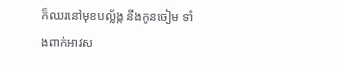ក៏ឈរនៅមុខបល្ល័ង្ក នឹងកូនចៀម ទាំងពាក់អាវស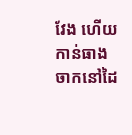វែង ហើយកាន់ធាងចាកនៅដៃ